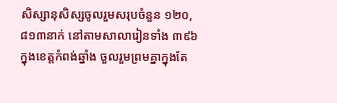សិស្សានុសិស្សចូលរួមសរុបចំនួន ១២០,៨១៣នាក់ នៅតាមសាលារៀនទាំង ៣៩៦ ក្នុងខេត្តកំពង់ឆ្នាំង ចួលរួមព្រមគ្នាក្នុងតែ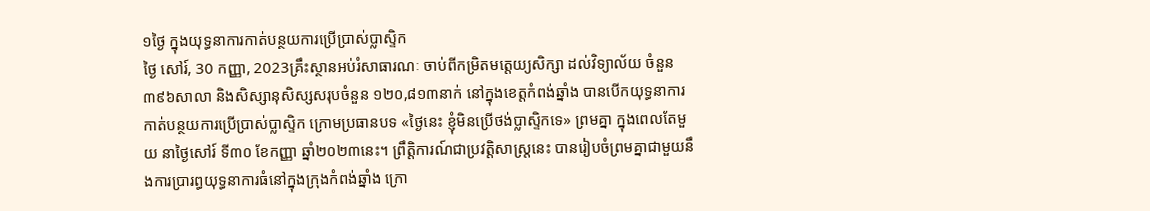១ថ្ងៃ ក្នុងយុទ្ធនាការកាត់បន្ថយការប្រើប្រាស់ប្លាស្ទិក
ថ្ងៃ សៅរ៍, 30 កញ្ញា, 2023គ្រឹះស្ថានអប់រំសាធារណៈ ចាប់ពីកម្រិតមត្តេយ្យសិក្សា ដល់វិទ្យាល័យ ចំនួន ៣៩៦សាលា និងសិស្សានុសិស្សសរុបចំនួន ១២០,៨១៣នាក់ នៅក្នុងខេត្តកំពង់ឆ្នាំង បានបើកយុទ្ធនាការកាត់បន្ថយការប្រើប្រាស់ប្លាស្ទិក ក្រោមប្រធានបទ «ថ្ងៃនេះ ខ្ញុំមិនប្រើថង់ប្លាស្ទិកទេ» ព្រមគ្នា ក្នុងពេលតែមួយ នាថ្ងៃសៅរ៍ ទី៣០ ខែកញ្ញា ឆ្នាំ២០២៣នេះ។ ព្រឹត្តិការណ៍ជាប្រវត្តិសាស្រ្តនេះ បានរៀបចំព្រមគ្នាជាមួយនឹងការប្រារព្ធយុទ្ធនាការធំនៅក្នុងក្រុងកំពង់ឆ្នាំង ក្រោ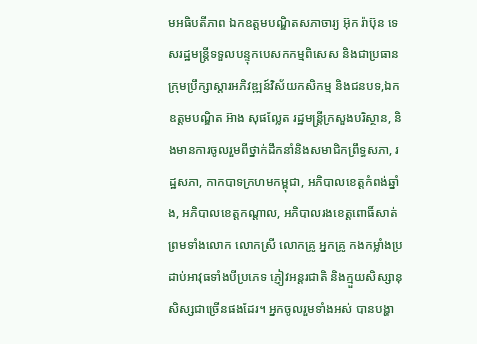មអធិបតីភាព ឯកឧត្តមបណ្ឌិតសភាចារ្យ អ៊ុក រ៉ាប៊ុន ទេសរដ្ឋមន្រ្តីទទួលបន្ទុកបេសកកម្មពិសេស និងជាប្រធាន ក្រុមប្រឹក្សាស្តារអភិវឌ្ឍន៍វិស័យកសិកម្ម និងជនបទ,ឯកឧត្តមបណ្ឌិត អ៊ាង សុផល្លែត រដ្ឋមន្រ្តីក្រសួងបរិស្ថាន, និងមានការចូលរួមពីថ្នាក់ដឹកនាំនិងសមាជិកព្រឹទ្ធសភា, រដ្ឋសភា, កាកបាទក្រហមកម្ពុជា, អភិបាលខេត្តកំពង់ឆ្នាំង, អភិបាលខេត្តកណ្តាល, អភិបាលរងខេត្តពោធិ៍សាត់ ព្រមទាំងលោក លោកស្រី លោកគ្រូ អ្នកគ្រូ កងកម្លាំងប្រដាប់អាវុធទាំងបីប្រភេទ ភ្ញៀវអន្តរជាតិ និងក្មួយសិស្សានុសិស្សជាច្រើនផងដែរ។ អ្នកចូលរួមទាំងអស់ បានបង្ហា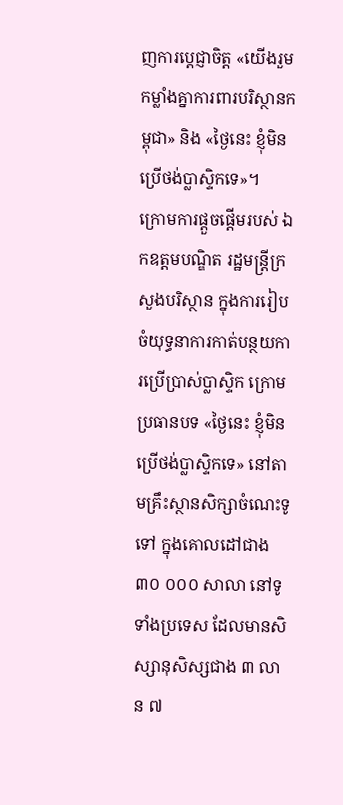ញការប្តេជ្ញាចិត្ត «យើងរួមកម្លាំងគ្នាការពារបរិស្ថានកម្ពុជា» និង «ថ្ងៃនេះ ខ្ញុំមិនប្រើថង់ប្លាស្ទិកទេ»។
ក្រោមការផ្តួចផ្តើមរបស់ ឯកឧត្តមបណ្ឌិត រដ្ឋមន្ត្រីក្រសួងបរិស្ថាន ក្នុងការរៀបចំយុទ្ធនាការកាត់បន្ថយការប្រើប្រាស់ប្លាស្ទិក ក្រោមប្រធានបទ «ថ្ងៃនេះ ខ្ញុំមិនប្រើថង់ប្លាស្ទិកទេ» នៅតាមគ្រឹះស្ថានសិក្សាចំណេះទូទៅ ក្នុងគោលដៅជាង ៣០ ០០០ សាលា នៅទូទាំងប្រទេស ដែលមានសិស្សានុសិស្សជាង ៣ លាន ៧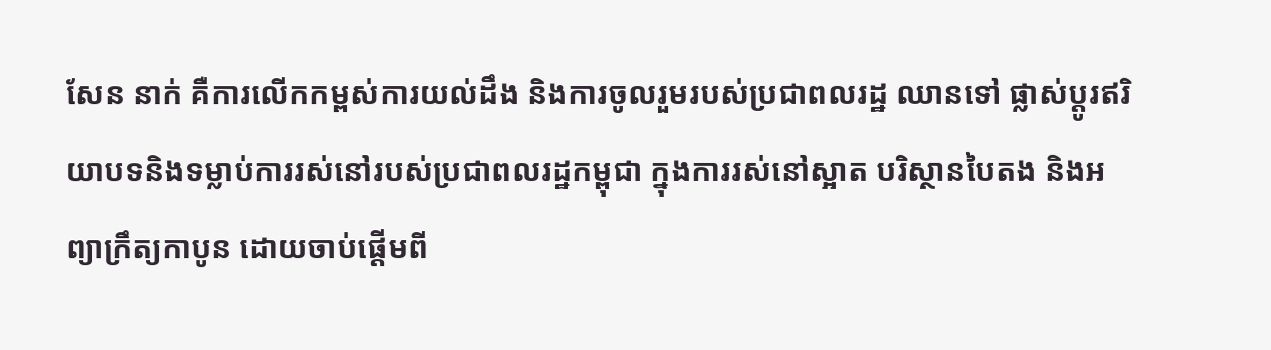សែន នាក់ គឺការលើកកម្ពស់ការយល់ដឹង និងការចូលរួមរបស់ប្រជាពលរដ្ឋ ឈានទៅ ផ្លាស់ប្តូរឥរិយាបទនិងទម្លាប់ការរស់នៅរបស់ប្រជាពលរដ្ឋកម្ពុជា ក្នុងការរស់នៅស្អាត បរិស្ថានបៃតង និងអព្យាក្រឹត្យកាបូន ដោយចាប់ផ្តើមពី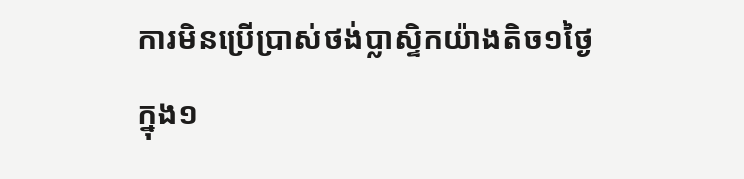ការមិនប្រើប្រាស់ថង់ប្លាស្ទិកយ៉ាងតិច១ថ្ងៃ ក្នុង១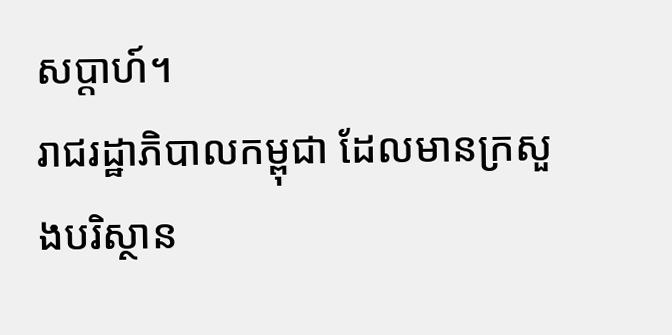សប្តាហ៍។
រាជរដ្ឋាភិបាលកម្ពុជា ដែលមានក្រសួងបរិស្ថាន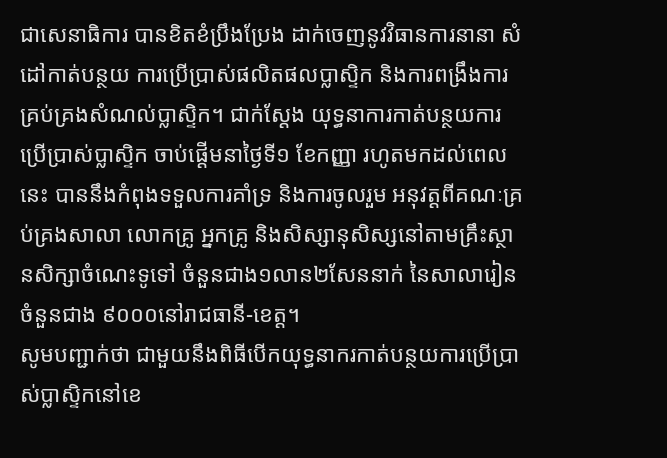ជាសេនាធិការ បានខិតខំប្រឹងប្រែង ដាក់ចេញនូវវិធានការនានា សំដៅកាត់បន្ថយ ការប្រើប្រាស់ផលិតផលប្លាស្ទិក និងការពង្រឹងការគ្រប់គ្រងសំណល់ប្លាស្ទិក។ ជាក់ស្តែង យុទ្ធនាការកាត់បន្ថយការប្រើប្រាស់ប្លាស្ទិក ចាប់ផ្តើមនាថ្ងៃទី១ ខែកញ្ញា រហូតមកដល់ពេលនេះ បាននឹងកំពុងទទួលការគាំទ្រ និងការចូលរួម អនុវត្តពីគណៈគ្រប់គ្រងសាលា លោកគ្រូ អ្នកគ្រូ និងសិស្សានុសិស្សនៅតាមគ្រឹះស្ថានសិក្សាចំណេះទូទៅ ចំនួនជាង១លាន២សែននាក់ នៃសាលារៀនចំនួនជាង ៩០០០នៅរាជធានី-ខេត្ត។
សូមបញ្ជាក់ថា ជាមួយនឹងពិធីបើកយុទ្ធនាករកាត់បន្ថយការប្រើប្រាស់ប្លាស្ទិកនៅខេ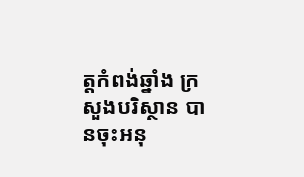ត្តកំពង់ឆ្នាំង ក្រសួងបរិស្ថាន បានចុះអនុ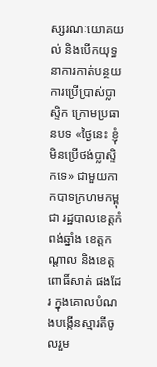ស្សរណៈយោគយល់ និងបើកយុទ្ធនាការកាត់បន្ថយការប្រើប្រាស់ប្លាស្ទិក ក្រោមប្រធានបទ «ថ្ងៃនេះ ខ្ញុំមិនប្រើថង់ប្លាស្ទិកទេ» ជាមួយកាកបាទក្រហមកម្ពុជា រដ្ឋបាលខេត្តកំពង់ឆ្នាំង ខេត្តកណ្តាល និងខេត្តពោធិ៍សាត់ ផងដែរ ក្នុងគោលបំណងបង្កើនស្មារតីចូលរួម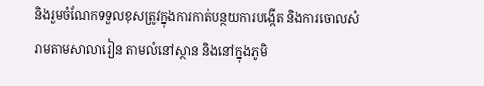និងរួមចំណែកទទួលខុសត្រូវក្នុងការកាត់បន្ថយការបង្កើត និងការចោលសំរាមតាមសាលារៀន តាមលំនៅស្ថាន និងនៅក្នុងភូមិ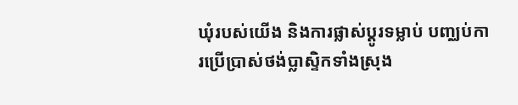ឃុំរបស់យើង និងការផ្លាស់ប្តូរទម្លាប់ បញ្ឈប់ការប្រើប្រាស់ថង់ប្លាស្ទិកទាំងស្រុង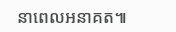នាពេលអនាគត៕